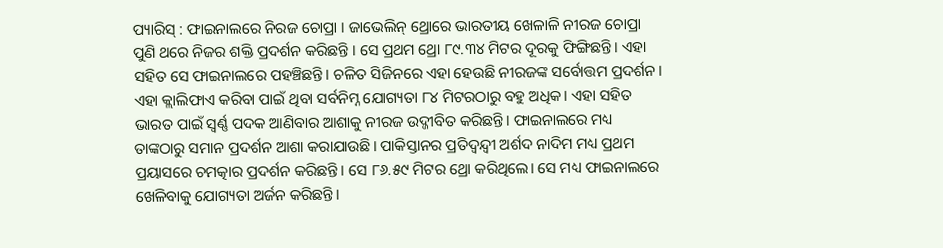ପ୍ୟାରିସ୍ : ଫାଇନାଲରେ ନିରଜ ଚୋପ୍ରା । ଜାଭେଲିନ୍ ଥ୍ରୋରେ ଭାରତୀୟ ଖେଳାଳି ନୀରଜ ଚୋପ୍ରା ପୁଣି ଥରେ ନିଜର ଶକ୍ତି ପ୍ରଦର୍ଶନ କରିଛନ୍ତି । ସେ ପ୍ରଥମ ଥ୍ରୋ ୮୯.୩୪ ମିଟର ଦୂରକୁ ଫିଙ୍ଗିଛନ୍ତି। ଏହା ସହିତ ସେ ଫାଇନାଲରେ ପହଞ୍ଚିଛନ୍ତି। ଚଳିତ ସିଜିନରେ ଏହା ହେଉଛି ନୀରଜଙ୍କ ସର୍ବୋତ୍ତମ ପ୍ରଦର୍ଶନ।
ଏହା କ୍ଲାଲିଫାଏ କରିବା ପାଇଁ ଥିବା ସର୍ବନିମ୍ନ ଯୋଗ୍ୟତା ୮୪ ମିଟରଠାରୁ ବହୁ ଅଧିକ। ଏହା ସହିତ ଭାରତ ପାଇଁ ସ୍ୱର୍ଣ୍ଣ ପଦକ ଆଣିବାର ଆଶାକୁ ନୀରଜ ଉଦ୍ଜୀବିତ କରିଛନ୍ତି। ଫାଇନାଲରେ ମଧ୍ୟ ତାଙ୍କଠାରୁ ସମାନ ପ୍ରଦର୍ଶନ ଆଶା କରାଯାଉଛି। ପାକିସ୍ତାନର ପ୍ରତିଦ୍ୱନ୍ଦ୍ୱୀ ଅର୍ଶଦ ନାଦିମ ମଧ୍ୟ ପ୍ରଥମ ପ୍ରୟାସରେ ଚମତ୍କାର ପ୍ରଦର୍ଶନ କରିଛନ୍ତି। ସେ ୮୬.୫୯ ମିଟର ଥ୍ରୋ କରିଥିଲେ। ସେ ମଧ୍ୟ ଫାଇନାଲରେ ଖେଳିବାକୁ ଯୋଗ୍ୟତା ଅର୍ଜନ କରିଛନ୍ତି।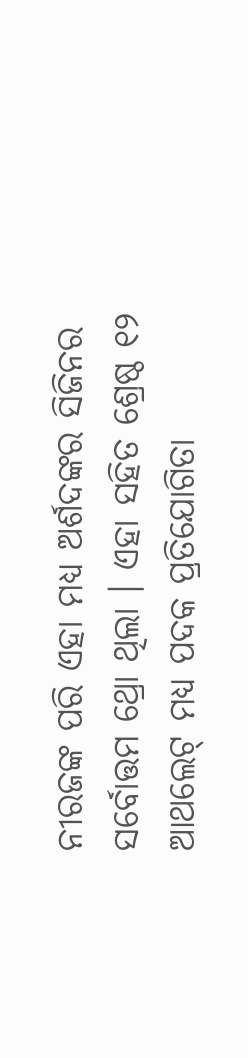ନୀରଜଙ୍କ ପରି ଏହା ମଧ୍ୟ ଅର୍ଶଦଙ୍କର ସିଜିନର ସର୍ବୋତ୍ତମ ଥ୍ରୋ ଥିଲା । ଏହା ସହିତ ଶ୍ରେଷ୍ଠ ୧୨ ଆଥଲେଟ୍ ମଧ୍ୟ ପଦକ ପ୍ରତିଯୋଗିତା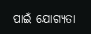ପାଇଁ ଯୋଗ୍ୟତା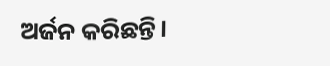ଅର୍ଜନ କରିଛନ୍ତି।